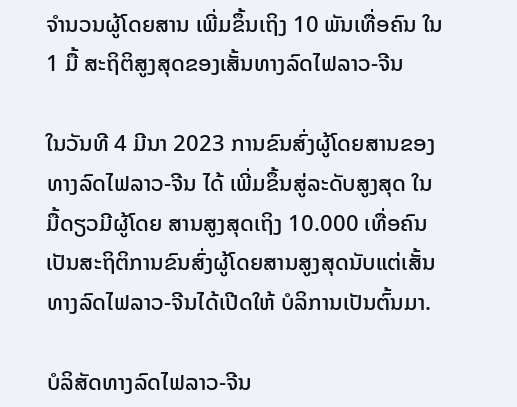ຈໍານວນຜູ້ໂດຍສານ ເພີ່ມຂຶ້ນເຖິງ 10 ພັນເທື່ອຄົນ ໃນ 1 ມື້ ສະຖິຕິສູງສຸດຂອງເສັ້ນທາງລົດໄຟລາວ-ຈີນ

ໃນວັນທີ 4 ມີນາ 2023 ການຂົນສົ່ງຜູ້ໂດຍສານຂອງທາງລົດໄຟລາວ-ຈີນ ໄດ້ ເພີ່ມຂຶ້ນສູ່ລະດັບສູງສຸດ ໃນມື້ດຽວມີຜູ້ໂດຍ ສານສູງສຸດເຖິງ 10.000 ເທື່ອຄົນ ເປັນສະຖິຕິການຂົນສົ່ງຜູ້ໂດຍສານສູງສຸດນັບແຕ່ເສັ້ນທາງລົດໄຟລາວ-ຈີນໄດ້ເປີດໃຫ້ ບໍລິການເປັນຕົ້ນມາ.

ບໍລິສັດທາງລົດໄຟລາວ-ຈີນ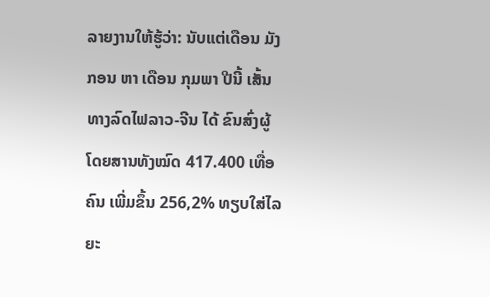ລາຍງານໃຫ້ຮູ້ວ່າ: ນັບແຕ່ເດືອນ ມັງກອນ ຫາ ເດືອນ ກຸມພາ ປີນີ້ ເສັ້ນທາງລົດໄຟລາວ-ຈີນ ໄດ້ ຂົນສົ່ງຜູ້ໂດຍສານທັງໝົດ 417.400 ເທື່ອຄົນ ເພີ່ມຂຶ້ນ 256,2% ທຽບໃສ່ໄລຍະ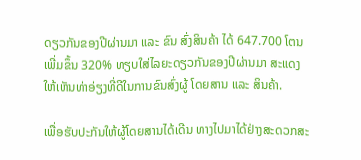ດຽວກັນຂອງປີຜ່ານມາ ແລະ ຂົນ ສົ່ງສິນຄ້າ ໄດ້ 647.700 ໂຕນ ເພີ່ມຂຶ້ນ 320% ທຽບໃສ່ໄລຍະດຽວກັນຂອງປີຜ່ານມາ ສະແດງໃຫ້ເຫັນທ່າອ່ຽງທີ່ດີໃນການຂົນສົ່ງຜູ້ ໂດຍສານ ແລະ ສິນຄ້າ.

ເພື່ອຮັບປະກັນໃຫ້ຜູ້ໂດຍສານໄດ້ເດີນ ທາງໄປມາໄດ້ຢ່າງສະດວກສະ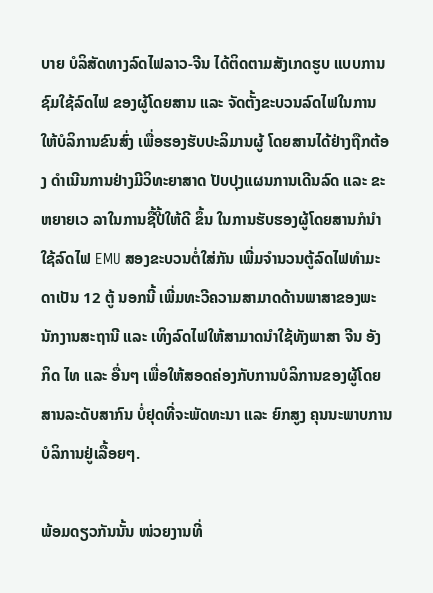ບາຍ ບໍລິສັດທາງລົດໄຟລາວ-ຈີນ ໄດ້ຕິດຕາມສັງເກດຮູບ ແບບການຊົມໃຊ້ລົດໄຟ ຂອງຜູ້ໂດຍສານ ແລະ ຈັດຕັ້ງຂະບວນລົດໄຟໃນການໃຫ້ບໍລິການຂົນສົ່ງ ເພື່ອຮອງຮັບປະລິມານຜູ້ ໂດຍສານໄດ້ຢ່າງຖືກຕ້ອງ ດຳເນີນການຢ່າງມີວິທະຍາສາດ ປັບປຸງແຜນການເດີນລົດ ແລະ ຂະຫຍາຍເວ ລາໃນການຊື້ປີ້ໃຫ້ດີ ຂຶ້ນ ໃນການຮັບຮອງຜູ້ໂດຍສານກໍນຳໃຊ້ລົດໄຟ EMU ສອງຂະບວນຕໍ່ໃສ່ກັນ ເພີ່ມຈຳນວນຕູ້ລົດໄຟທຳມະດາເປັນ 12 ຕູ້ ນອກນີ້ ເພີ່ມທະວີຄວາມສາມາດດ້ານພາສາຂອງພະນັກງານສະຖານີ ແລະ ເທິງລົດໄຟໃຫ້ສາມາດນຳໃຊ້ທັງພາສາ ຈີນ ອັງ ກິດ ໄທ ແລະ ອື່ນໆ ເພື່ອໃຫ້ສອດຄ່ອງກັບການບໍລິການຂອງຜູ້ໂດຍສານລະດັບສາກົນ ບໍ່ຢຸດທີ່ຈະພັດທະນາ ແລະ ຍົກສູງ ຄຸນນະພາບການບໍລິການຢູ່ເລື້ອຍໆ.

ພ້ອມດຽວກັນນັ້ນ ໜ່ວຍງານທີ່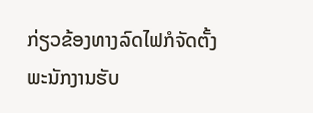ກ່ຽວຂ້ອງທາງລົດໄຟກໍຈັດຕັ້ງພະນັກງານຮັບ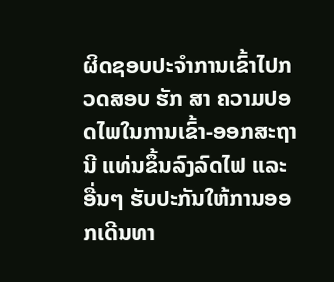ຜິດຊອບປະຈຳການເຂົ້າໄປກວດສອບ ຮັກ ສາ ຄວາມປອດໄພໃນການເຂົ້າ-ອອກສະຖານີ ແທ່ນຂຶ້ນລົງລົດໄຟ ແລະ ອື່ນໆ ຮັບປະກັນໃຫ້ການອອກເດີນທາ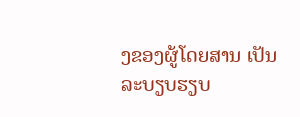ງຂອງຜູ້ໂດຍສານ ເປັນລະບຽບຮຽບ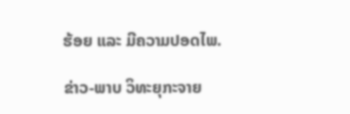ຮ້ອຍ ແລະ ມີຄວາມປອດໄພ.

ຂ່າວ-ພາບ ວິທະຍຸກະຈາຍ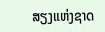ສຽງແຫ່ງຊາດ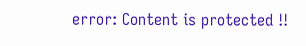error: Content is protected !!